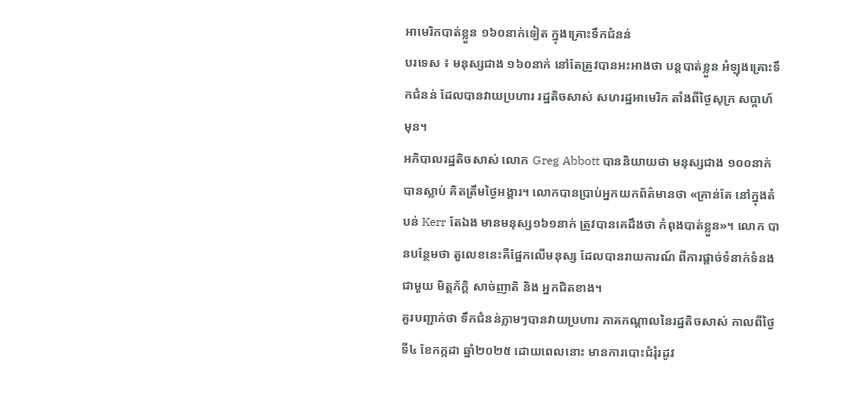អាមេរិកបាត់ខ្លួន ១៦០នាក់ទៀត ក្នុងគ្រោះទឹកជំនន់
បរទេស ៖ មនុស្សជាង ១៦០នាក់ នៅតែត្រូវបានអះអាងថា បន្តបាត់ខ្លួន អំឡុងគ្រោះទឹកជំនន់ ដែលបានវាយប្រហារ រដ្ឋតិចសាស់ សហរដ្ឋអាមេរិក តាំងពីថ្ងៃសុក្រ សប្តាហ៍មុន។
អភិបាលរដ្ឋតិចសាស់ លោក Greg Abbott បាននិយាយថា មនុស្សជាង ១០០នាក់បានស្លាប់ គិតត្រឹមថ្ងៃអង្គារ។ លោកបានប្រាប់អ្នកយកព័ត៌មានថា «គ្រាន់តែ នៅក្នុងតំបន់ Kerr តែឯង មានមនុស្ស១៦១នាក់ ត្រូវបានគេដឹងថា កំពុងបាត់ខ្លួន»។ លោក បានបន្ថែមថា តួលេខនេះគឺផ្អែកលើមនុស្ស ដែលបានរាយការណ៍ ពីការផ្តាច់ទំនាក់ទំនងជាមួយ មិត្តភ័ក្តិ សាច់ញាតិ និង អ្នកជិតខាង។
គួរបញ្ជាក់ថា ទឹកជំនន់ភ្លាមៗបានវាយប្រហារ ភាគកណ្តាលនៃរដ្ឋតិចសាស់ កាលពីថ្ងៃទី៤ ខែកក្កដា ឆ្នាំ២០២៥ ដោយពេលនោះ មានការបោះជំរុំរដូវ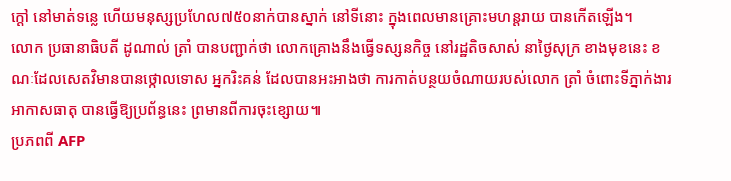ក្តៅ នៅមាត់ទន្លេ ហើយមនុស្សប្រហែល៧៥០នាក់បានស្នាក់ នៅទីនោះ ក្នុងពេលមានគ្រោះមហន្តរាយ បានកើតឡើង។
លោក ប្រធានាធិបតី ដូណាល់ ត្រាំ បានបញ្ជាក់ថា លោកគ្រោងនឹងធ្វើទស្សនកិច្ច នៅរដ្ឋតិចសាស់ នាថ្ងៃសុក្រ ខាងមុខនេះ ខណៈដែលសេតវិមានបានថ្កោលទោស អ្នករិះគន់ ដែលបានអះអាងថា ការកាត់បន្ថយចំណាយរបស់លោក ត្រាំ ចំពោះទីភ្នាក់ងារអាកាសធាតុ បានធ្វើឱ្យប្រព័ន្ធនេះ ព្រមានពីការចុះខ្សោយ៕
ប្រភពពី AFP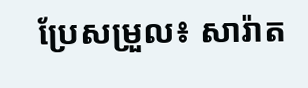ប្រែសម្រួល៖ សារ៉ាត